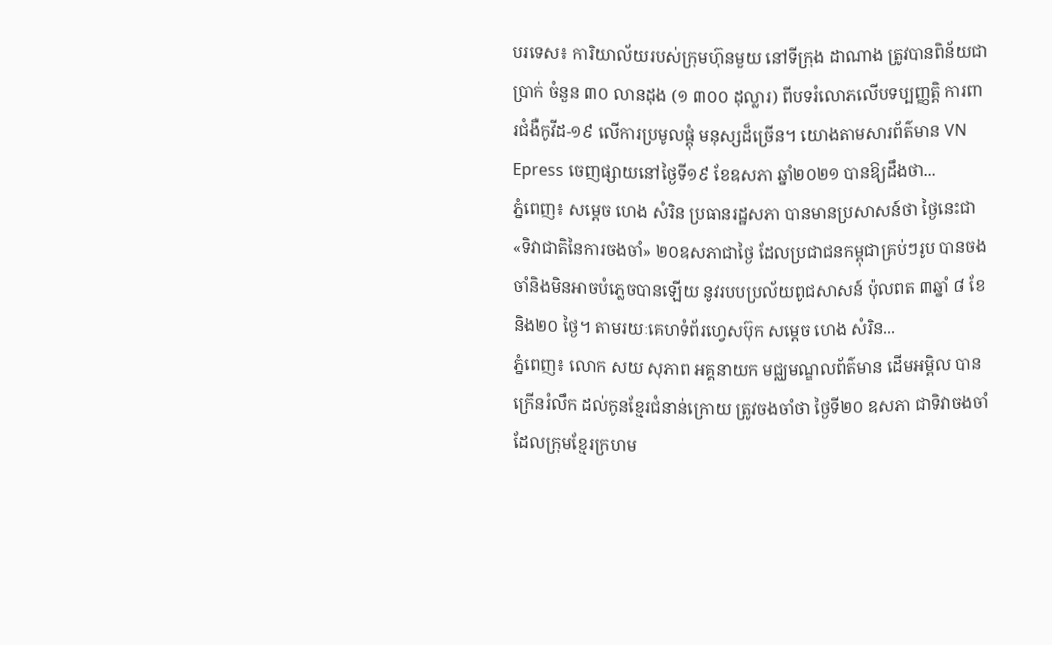បរទេស៖ ការិយាល័យរបស់ក្រុមហ៊ុនមួយ នៅទីក្រុង ដាណាង ត្រូវបានពិន័យជាប្រាក់ ចំនួន ៣០ លានដុង (១ ៣០០ ដុល្លារ) ពីបទរំលោភលើបទប្បញ្ញត្តិ ការពារជំងឺកូវីដ-១៩ លើការប្រមូលផ្តុំ មនុស្សដ៏ច្រើន។ យោងតាមសារព័ត៌មាន VN Epress ចេញផ្សាយនៅថ្ងៃទី១៩ ខែឧសភា ឆ្នាំ២០២១ បានឱ្យដឹងថា...
ភ្នំពេញ៖ សម្ដេច ហេង សំរិន ប្រធានរដ្ឋសភា បានមានប្រសាសន៍ថា ថ្ងៃនេះជា «ទិវាជាតិនៃការចងចាំ» ២០ឧសភាជាថ្ងៃ ដែលប្រជាជនកម្ពុជាគ្រប់ៗរូប បានចងចាំនិងមិនអាចបំភ្លេចបានឡើយ នូវរបបប្រល័យពូជសាសន៍ ប៉ុលពត ៣ឆ្នាំ ៨ ខែ និង២០ ថ្ងៃ។ តាមរយៈគេហទំព័រហ្វេសប៊ុក សម្ដេច ហេង សំរិន...
ភ្នំពេញ៖ លោក សយ សុភាព អគ្គនាយក មជ្ឈមណ្ឌលព័ត៌មាន ដើមអម្ពិល បានក្រើនរំលឹក ដល់កូនខ្មែរជំនាន់ក្រោយ ត្រូវចងចាំថា ថ្ងៃទី២០ ឧសភា ជាទិវាចងចាំ ដែលក្រុមខ្មែរក្រហម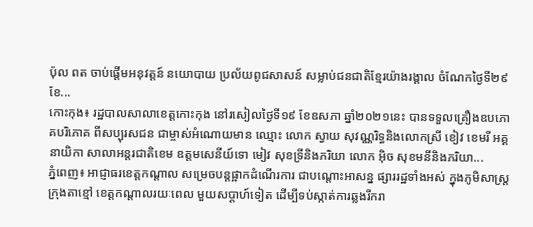ប៉ុល ពត ចាប់ផ្ដើមអនុវត្តន៍ នយោបាយ ប្រល័យពូជសាសន៍ សម្លាប់ជនជាតិខ្មែរយ៉ាងរង្គាល ចំណែកថ្ងៃទី២៩ ខែ...
កោះកុង៖ រដ្ឋបាលសាលាខេត្តកោះកុង នៅរសៀលថ្ងៃទី១៩ ខែឧសភា ឆ្នាំ២០២១នេះ បានទទួលគ្រឿងឧបភោគបរិភោគ ពីសប្បុរសជន ជាម្ចាស់អំណោយមាន ឈ្មោះ លោក ស្វាយ សុវណ្ណរិទ្ធនិងលោកស្រី ខៀវ ខេមរី អគ្គនាយិកា សាលាអន្តរជាតិខេម ឧត្តមសេនីយ៍ទោ មៀវ សុខទ្រីនិងភរិយា លោក អ៊ិច សុខមនីនិងភរិយា...
ភ្នំពេញ៖ អាជ្ញាធរខេត្តកណ្តាល សម្រេចបន្តផ្អាកដំណើរការ ជាបណ្តោះអាសន្ន ផ្សាររដ្ឋទាំងអស់ ក្នុងភូមិសាស្ត្រ ក្រុងតាខ្មៅ ខេត្តកណ្តាលរយៈពេល មួយសប្ដាហ៍ទៀត ដើម្បីទប់ស្កាត់ការឆ្លងរីករា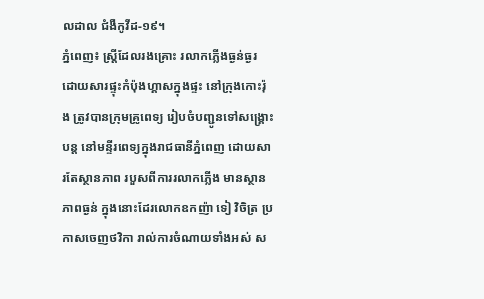លដាល ជំងឺកូវីដ-១៩។
ភ្នំពេញ៖ ស្ត្រីដែលរងគ្រោះ រលាកភ្លើងធ្ងន់ធ្ងរ ដោយសារផ្ទុះកំប៉ុងហ្គាសក្នុងផ្ទះ នៅក្រុងកោះរ៉ុង ត្រូវបានក្រុមគ្រូពេទ្យ រៀបចំបញ្ជូនទៅសង្គ្រោះបន្ត នៅមន្ទីរពេទ្យក្នុងរាជធានីភ្នំពេញ ដោយសារតែស្ថានភាព របួសពីការរលាកភ្លើង មានស្ថានភាពធ្ងន់ ក្នុងនោះដែរលោកឧកញ៉ា ទៀ វិចិត្រ ប្រកាសចេញថវិកា រាល់ការចំណាយទាំងអស់ ស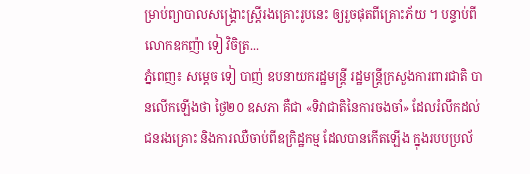ម្រាប់ព្យាបាលសង្គ្រោះស្ត្រីរងគ្រោះរូបនេះ ឲ្យរួចផុតពីគ្រោះភ័យ ។ បន្ទាប់ពីលោកឧកញ៉ា ទៀ វិចិត្រ...
ភ្នំពេញ៖ សម្ដេច ទៀ បាញ់ ឧបនាយករដ្ឋមន្រ្តី រដ្ឋមន្រ្តីក្រសួងការពារជាតិ បានលើកឡើងថា ថ្ងៃ២០ ឧសភា គឺជា «ទិវាជាតិនៃការចងចាំ» ដែលរំលឹកដល់ជនរងគ្រោះ និងការឈឺចាប់ពីឧក្រិដ្ឋកម្ម ដែលបានកើតឡើង ក្នុងរបបប្រល័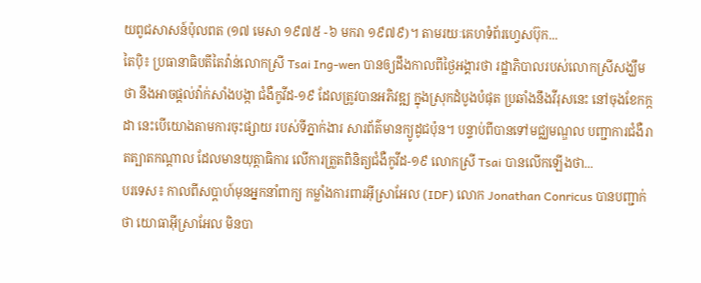យពូជសាសន៍ប៉ុលពត (១៧ មេសា ១៩៧៥ -៦ មករា ១៩៧៩)។ តាមរយៈគេហទំព័រហ្វេសប៊ុក...
តៃប៉ិ៖ ប្រធានាធិបតីតៃវ៉ាន់លោកស្រី Tsai Ing-wen បានឲ្យដឹងកាលពីថ្ងៃអង្គារថា រដ្ឋាភិបាលរបស់លោកស្រីសង្ឃឹមថា នឹងអាចផ្តល់វ៉ាក់សាំងបង្កា ជំងឺកូវីដ-១៩ ដែលត្រូវបានអភិវឌ្ឍ ក្នុងស្រុកដំបូងបំផុត ប្រឆាំងនឹងវីរុសនេះ នៅចុងខែកក្កដា នេះបើយោងតាមការចុះផ្សាយ របស់ទីភ្នាក់ងារ សារព័ត៌មានក្យូដូជប៉ុន។ បន្ទាប់ពីបានទៅមជ្ឈមណ្ឌល បញ្ជាការជំងឺរាតត្បាតកណ្តាល ដែលមានយុត្តាធិការ លើការត្រួតពិនិត្យជំងឺកូវីដ-១៩ លោកស្រី Tsai បានលើកឡើងថា...
បរទេស៖ កាលពីសប្តាហ៍មុនអ្នកនាំពាក្យ កម្លាំងការពារអ៊ីស្រាអែល (IDF) លោក Jonathan Conricus បានបញ្ជាក់ថា យោធាអ៊ីស្រាអែល មិនបា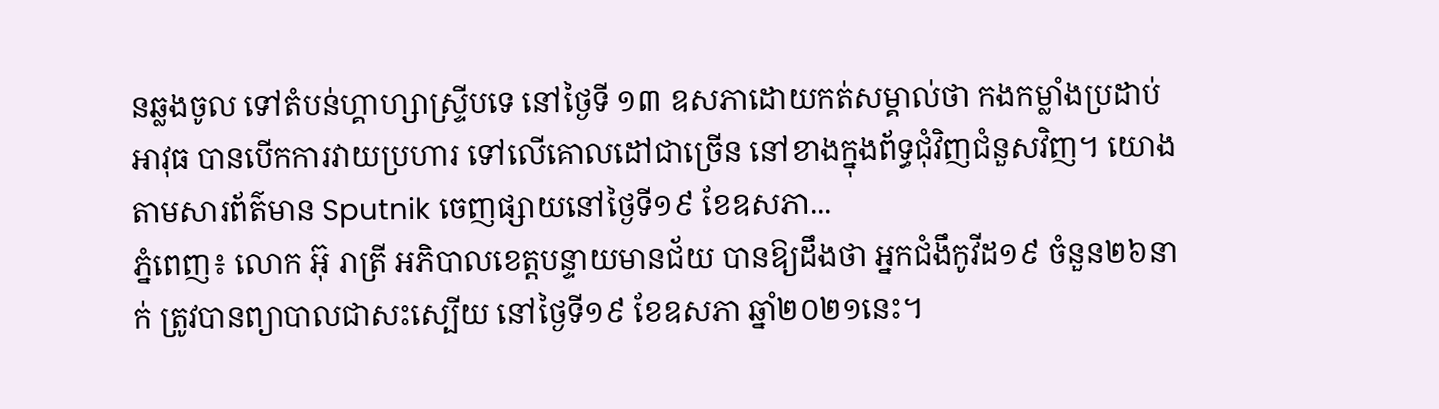នឆ្លងចូល ទៅតំបន់ហ្គាហ្សាស្ទ្រីបទេ នៅថ្ងៃទី ១៣ ឧសភាដោយកត់សម្គាល់ថា កងកម្លាំងប្រដាប់អាវុធ បានបើកការវាយប្រហារ ទៅលើគោលដៅជាច្រើន នៅខាងក្នុងព័ទ្ធជុំវិញជំនួសវិញ។ យោងតាមសារព័ត៌មាន Sputnik ចេញផ្សាយនៅថ្ងៃទី១៩ ខែឧសភា...
ភ្នំពេញ៖ លោក អ៊ុ រាត្រី អភិបាលខេត្តបន្ទាយមានជ័យ បានឱ្យដឹងថា អ្នកជំងឹកូវីដ១៩ ចំនួន២៦នាក់ ត្រូវបានព្យាបាលជាសះស្បើយ នៅថ្ងៃទី១៩ ខែឧសភា ឆ្នាំ២០២១នេះ។